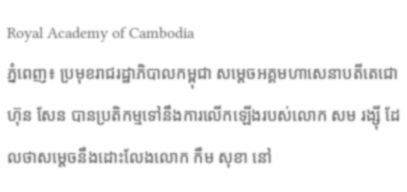Royal Academy of Cambodia
ភ្នំពេញ៖ ប្រមុខរាជរដ្ឋាភិបាលកម្ពុជា សម្ដេចអគ្គមហាសេនាបតីតេជោ ហ៊ុន សែន បានប្រតិកម្មទៅនឹងការលើកឡើងរបស់លោក សម រង្ស៊ី ដែលថាសម្ដេចនឹងដោះលែងលោក កឹម សុខា នៅ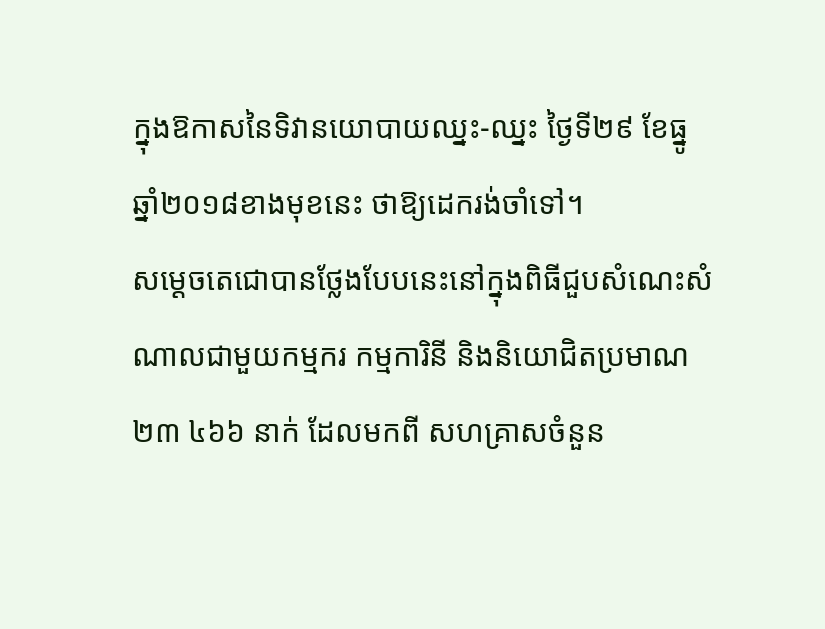ក្នុងឱកាសនៃទិវានយោបាយឈ្នះ-ឈ្នះ ថ្ងៃទី២៩ ខែធ្នូ ឆ្នាំ២០១៨ខាងមុខនេះ ថាឱ្យដេករង់ចាំទៅ។
សម្ដេចតេជោបានថ្លែងបែបនេះនៅក្នុងពិធីជួបសំណេះសំណាលជាមួយកម្មករ កម្មការិនី និងនិយោជិតប្រមាណ ២៣ ៤៦៦ នាក់ ដែលមកពី សហគ្រាសចំនួន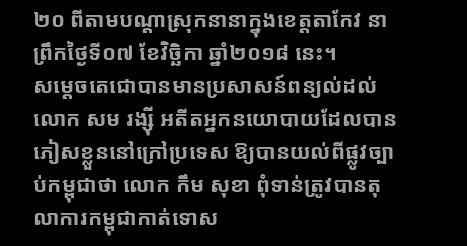២០ ពីតាមបណ្ដាស្រុកនានាក្នុងខេត្តតាកែវ នាព្រឹកថ្ងៃទី០៧ ខែវិច្ឆិកា ឆ្នាំ២០១៨ នេះ។
សម្ដេចតេជោបានមានប្រសាសន៍ពន្យល់ដល់លោក សម រង្ស៊ី អតីតអ្នកនយោបាយដែលបានភៀសខ្លួននៅក្រៅប្រទេស ឱ្យបានយល់ពីផ្លូវច្បាប់កម្ពុជាថា លោក កឹម សុខា ពុំទាន់ត្រូវបានតុលាការកម្ពុជាកាត់ទោស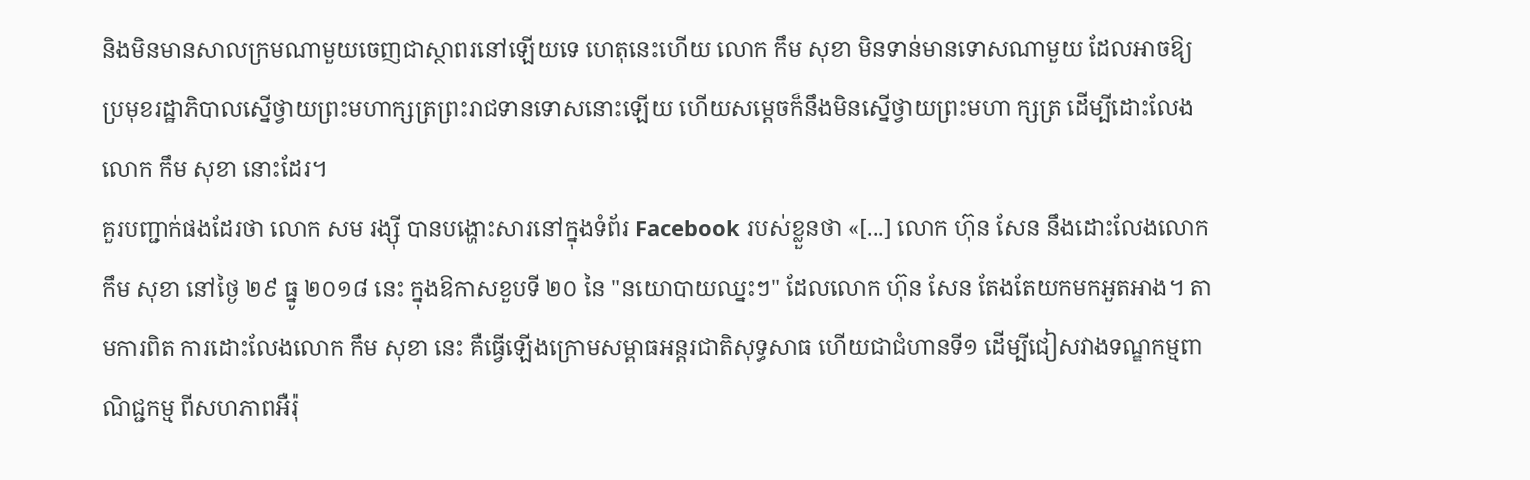និងមិនមានសាលក្រមណាមួយចេញជាស្ថាពរនៅឡើយទេ ហេតុនេះហើយ លោក កឹម សុខា មិនទាន់មានទោសណាមួយ ដែលអាចឱ្យប្រមុខរដ្ឋាភិបាលស្នើថ្វាយព្រះមហាក្សត្រព្រះរាជទានទោសនោះឡើយ ហើយសម្ដេចក៏នឹងមិនស្នើថ្វាយព្រះមហា ក្សត្រ ដើម្បីដោះលែងលោក កឹម សុខា នោះដែរ។
គួរបញ្ជាក់ផងដែរថា លោក សម រង្ស៊ី បានបង្ហោះសារនៅក្នុងទំព័រ Facebook របស់ខ្លួនថា «[...] លោក ហ៊ុន សែន នឹងដោះលែងលោក កឹម សុខា នៅថ្ងៃ ២៩ ធ្នូ ២០១៨ នេះ ក្នុងឱកាសខួបទី ២០ នៃ "នយោបាយឈ្នះៗ" ដែលលោក ហ៊ុន សែន តែងតែយកមកអួតអាង។ តាមការពិត ការដោះលែងលោក កឹម សុខា នេះ គឺធ្វើឡើងក្រោមសម្ពាធអន្តរជាតិសុទ្ធសាធ ហើយជាជំហានទី១ ដើម្បីជៀសវាងទណ្ឌកម្មពាណិជ្ជកម្ម ពីសហភាពអឺរ៉ុ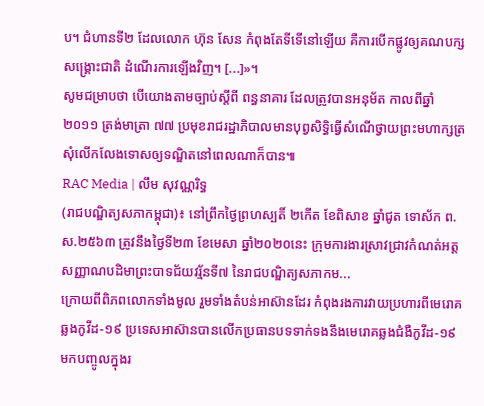ប។ ជំហានទី២ ដែលលោក ហ៊ុន សែន កំពុងតែទីទើនៅឡើយ គឺការបើកផ្លូវឲ្យគណបក្សសង្គ្រោះជាតិ ដំណើរការឡើងវិញ។ [...]»។
សូមជម្រាបថា បើយោងតាមច្បាប់ស្ដីពី ពន្ធនាគារ ដែលត្រូវបានអនុម័ត កាលពីឆ្នាំ២០១១ ត្រង់មាត្រា ៧៧ ប្រមុខរាជរដ្ឋាភិបាលមានបុព្វសិទ្ធិធ្វើសំណើថ្វាយព្រះមហាក្សត្រសុំលើកលែងទោសឲ្យទណ្ឌិតនៅពេលណាក៏បាន៕
RAC Media | លឹម សុវណ្ណរិទ្ធ
(រាជបណ្ឌិត្យសភាកម្ពុជា)៖ នៅព្រឹកថ្ងៃព្រហស្បតិ៍ ២កើត ខែពិសាខ ឆ្នាំជូត ទោស័ក ព.ស.២៥៦៣ ត្រូវនឹងថ្ងៃទី២៣ ខែមេសា ឆ្នាំ២០២០នេះ ក្រុមការងារស្រាវជ្រាវកំណត់អត្តសញ្ញាណបដិមាព្រះបាទជ័យវរ្ម័នទី៧ នៃរាជបណ្ឌិត្យសភាកម...
ក្រោយពីពិភពលោកទាំងមូល រួមទាំងតំបន់អាស៊ានដែរ កំពុងរងការវាយប្រហារពីមេរោគឆ្លងកូវីដ-១៩ ប្រទេសអាស៊ានបានលើកប្រធានបទទាក់ទងនឹងមេរោគឆ្លងជំងឺកូវីដ-១៩ មកបញ្ចូលក្នុងរ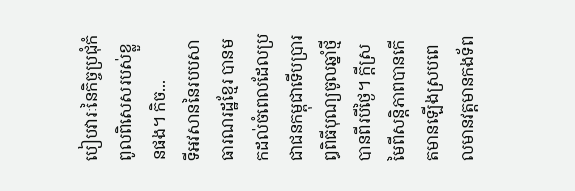បៀបវារៈនៃកិច្ចប្រជុំកំពូលពិសេសរបស់ខ្លួនផង។ កិច...
ទីអវសាននៃរបបសាធារណរដ្ឋខ្មែរ បានមកដល់ចំពេលដែលប្រជាជនកម្ពុជាទើបប្រារឰពិធីបុណ្យចូលឆ្នាំថ្មីបានពីរបីថ្ងៃ។ ក្តីស្រមៃពីសន្តិភាពបានកើតមានឡើងស្របពេលមានវត្តមានកងទ័ព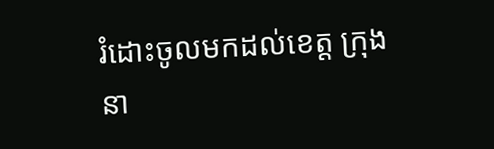រំដោះចូលមកដល់ខេត្ត ក្រុងនា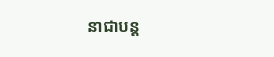នាជាបន្ត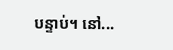បន្ទាប់។ នៅ...